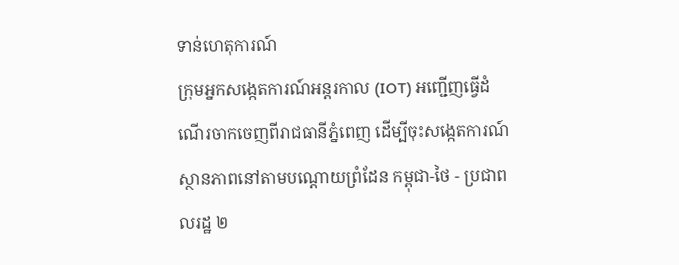ទាន់ហេតុការណ៍
ក្រុមអ្នកសង្កេតការណ៍អន្តរកាល (IOT) អញ្ជើញធ្វើដំណើរចាកចេញពីរាជធានីភ្នំពេញ ដើម្បីចុះសង្កេតការណ៍ស្ថានភាពនៅតាមបណ្តោយព្រំដែន កម្ពុជា-ថៃ - ប្រជាពលរដ្ឋ ២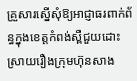គ្រួសារស្នើសុំឱ្យអាជ្ញាធរពាក់ព័ន្ធក្នុងខេត្តកំពង់ស្ពឺជួយដោះស្រាយរឿងក្រុមហ៊ុនសាង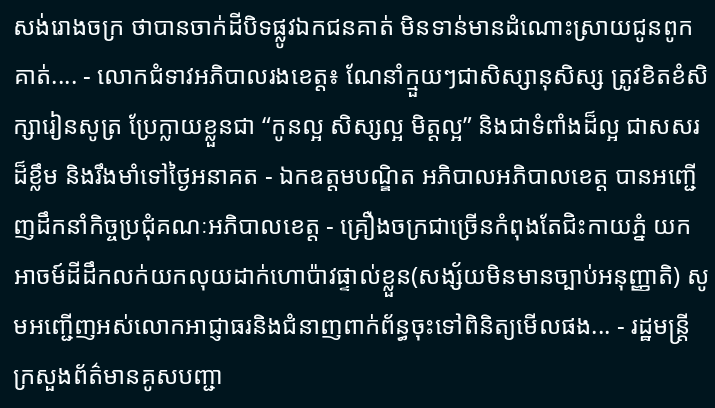សង់រោងចក្រ ថាបានចាក់ដីបិទផ្លូវឯកជនគាត់ មិនទាន់មានដំណោះស្រាយជូនពូកគាត់.... - លោកជំទាវអភិបាលរងខេត្ត៖ ណែនាំក្មួយៗជាសិស្សានុសិស្ស ត្រូវខិតខំសិក្សារៀនសូត្រ ប្រែក្លាយខ្លួនជា “កូនល្អ សិស្សល្អ មិត្តល្អ” និងជាទំពាំងដ៏ល្អ ជាសសរដ៏ខ្លឹម និងរឹងមាំទៅថ្ងៃអនាគត - ឯកឧត្តមបណ្ឌិត អភិបាលអភិបាលខេត្ត បានអញ្ជើញដឹកនាំកិច្ចប្រជុំគណៈអភិបាលខេត្ត - គ្រឿងចក្រជាច្រើនកំពុងតែជិះកាយភ្នំ យកអាចម៍ដីដឹកលក់យកលុយដាក់ហោប៉ាវផ្ទាល់ខ្លួន(សង្ស័យមិនមានច្បាប់អនុញ្ញាតិ) សូមអញ្ជើញអស់លោកអាជ្ញាធរនិងជំនាញពាក់ព័ន្ធចុះទៅពិនិត្យមើលផង... - រដ្ឋមន្រ្ដីក្រសួងព័ត៌មានគូសបញ្ជា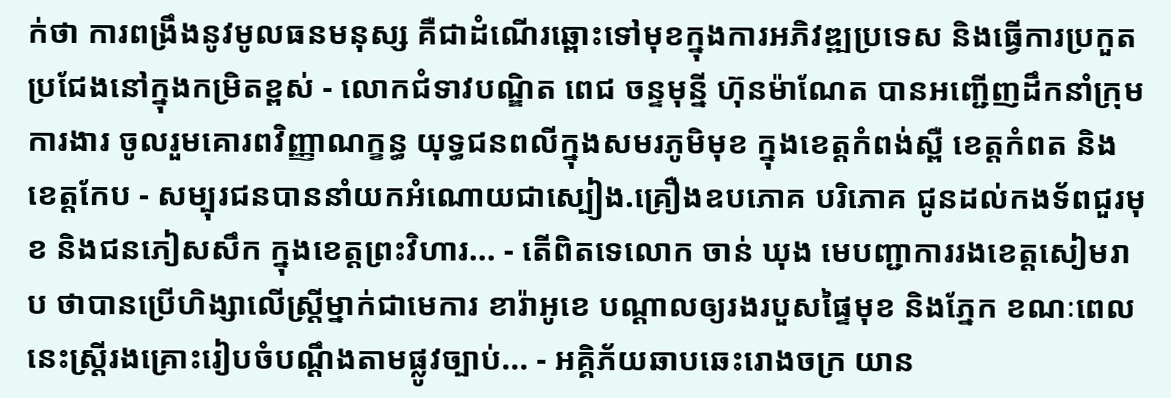ក់ថា ការពង្រឹងនូវមូលធនមនុស្ស គឺជាដំណើរឆ្ពោះទៅមុខក្នុងការអភិវឌ្ឍប្រទេស និងធ្វើការប្រកួតប្រជែងនៅក្នុងកម្រិតខ្ពស់ - លោកជំទាវបណ្ឌិត ពេជ ចន្ទមុន្នី ហ៊ុនម៉ាណែត បានអញ្ជើញដឹកនាំក្រុមការងារ ចូលរួមគោរពវិញ្ញាណក្ខន្ធ យុទ្ធជនពលីក្នុងសមរភូមិមុខ ក្នុងខេត្តកំពង់ស្ពឺ ខេត្តកំពត និងខេត្តកែប - សម្បុរជនបាននាំយកអំណោយជាស្បៀង.គ្រឿងឧបភោគ បរិភោគ ជូនដល់កងទ័ពជួរមុខ និងជនភៀសសឹក ក្នុងខេត្តព្រះវិហារ... - តើពិតទេលោក ចាន់ ឃុង មេបញ្ជាការរងខេត្តសៀមរាប ថាបានប្រើហិង្សាលើស្ត្រីម្នាក់ជាមេការ ខារ៉ាអូខេ បណ្ដាលឲ្យរងរបួសផ្ទៃមុខ និងភ្នែក ខណៈពេលនេះស្ដ្រីរងគ្រោះរៀបចំបណ្ដឹងតាមផ្លូវច្បាប់... - អគ្គិភ័យឆាបឆេះរោងចក្រ យាន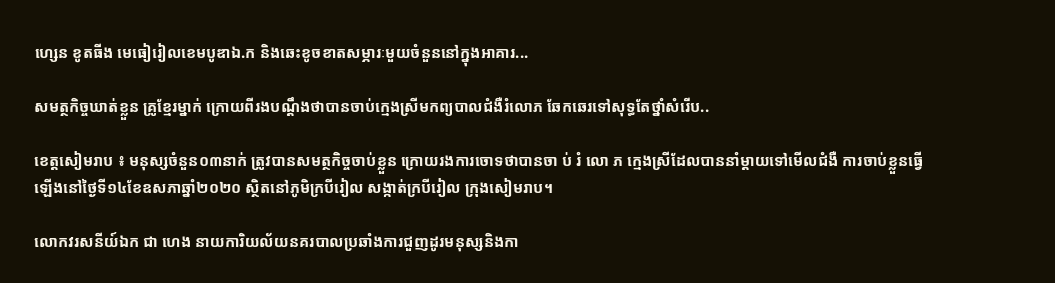ហ្សេន ខូតធីង មេធៀរៀលខេមបូឌាឯ.ក និងឆេះខូចខាតសម្ភារៈមួយចំនួននៅក្នុងអាគារ...

សមត្ថកិច្ចឃាត់ខ្លួន គ្រូខ្មែរម្នាក់ ក្រោយពីរងបណ្តឹងថាបានចាប់ក្មេងស្រីមកព្យបាលជំងឺរំលោភ ឆែកឆេរទៅសុទ្ធតែថ្នាំសំរើប..

ខេត្តសៀមរាប ៖ មនុស្សចំនួន០៣នាក់ ត្រូវបានសមត្ថកិច្ចចាប់ខ្លួន ក្រោយរងការចោទថាបានចា ប់ រំ លោ ភ ក្មេងស្រីដែលបាននាំម្តាយទៅមើលជំងឺ ការចាប់ខ្លួនធ្វើឡើងនៅថ្ងៃទី១៤ខែឧសភាឆ្នាំ២០២០ ស្ថិតនៅភូមិក្របីរៀល សង្កាត់ក្របីរៀល ក្រុងសៀមរាប។

លោកវរសនីយ៍ឯក ជា ហេង នាយការិយល័យនគរបាលប្រឆាំងការជួញដូរមនុស្សនិងកា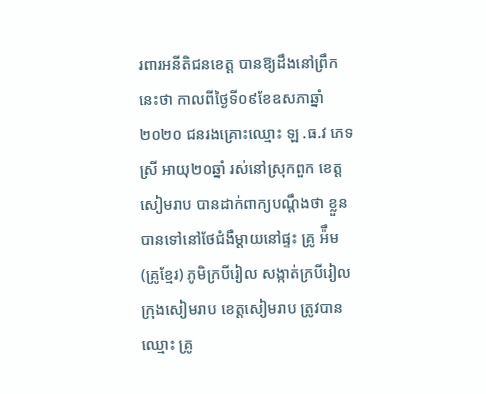រពារអនីតិជនខេត្ត បានឱ្យដឹងនៅព្រឹកនេះថា កាលពីថ្ងៃទី០៩ខែឧសភាឆ្នាំ២០២០ ជនរងគ្រោះឈ្មោះ ឡ .ធ.វ ភេទ ស្រី អាយុ២០ឆ្នាំ រស់នៅស្រុកពួក ខេត្តសៀមរាប បានដាក់ពាក្យបណ្តឹងថា ខ្លួនបានទៅនៅថែជំងឺម្តាយនៅផ្ទះ គ្រូ អ៉ឹម (គ្រូខ្មែរ) ភូមិក្របីរៀល សង្កាត់ក្របីរៀល ក្រុងសៀមរាប ខេត្តសៀមរាប ត្រូវបានឈ្មោះ គ្រូ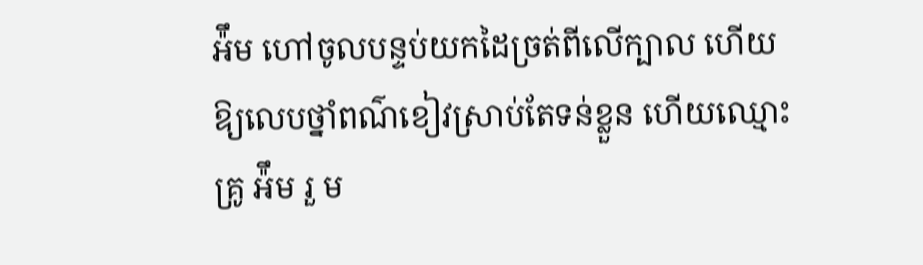អ៉ឹម ហៅចូលបន្ទប់យកដៃច្រត់ពីលើក្បាល ហើយឱ្យលេបថ្នាំពណ៌ខៀវស្រាប់តែទន់ខ្លួន ហើយឈ្មោះ គ្រូ អ៉ឹម រួ ម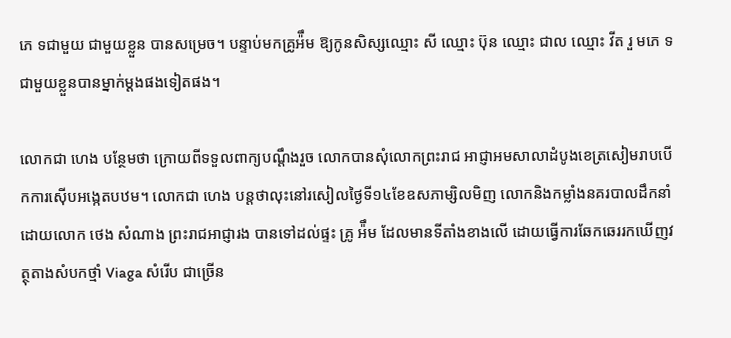ភេ ទជាមួយ ជាមួយខ្លួន បានសម្រេច។ បន្ទាប់មកគ្រូអ៉ឹម ឱ្យកូនសិស្សឈ្មោះ សី ឈ្មោះ ប៊ុន ឈ្មោះ ជាល ឈ្មោះ វីត រួ មភេ ទជាមួយខ្លួនបានម្នាក់ម្តងផងទៀតផង។

លោកជា ហេង បន្ថែមថា ក្រោយពីទទួលពាក្យបណ្តឹងរួច លោកបានសុំលោកព្រះរាជ អាជ្ញាអមសាលាដំបូងខេត្រសៀមរាបបើកការស៊ើបអង្កេតបឋម។ លោកជា ហេង បន្តថាលុះនៅរសៀលថ្ងៃទី១៤ខែឧសភាម្សិលមិញ លោកនិងកម្លាំងនគរបាលដឹកនាំដោយលោក ថេង សំណាង ព្រះរាជអាជ្ញារង បានទៅដល់ផ្ទះ គ្រូ អ៉ឹម ដែលមានទីតាំងខាងលើ ដោយធ្វើការឆែកឆេររកឃើញវត្ថុតាងសំបកថ្មាំ Viaga សំរើប ជាច្រើន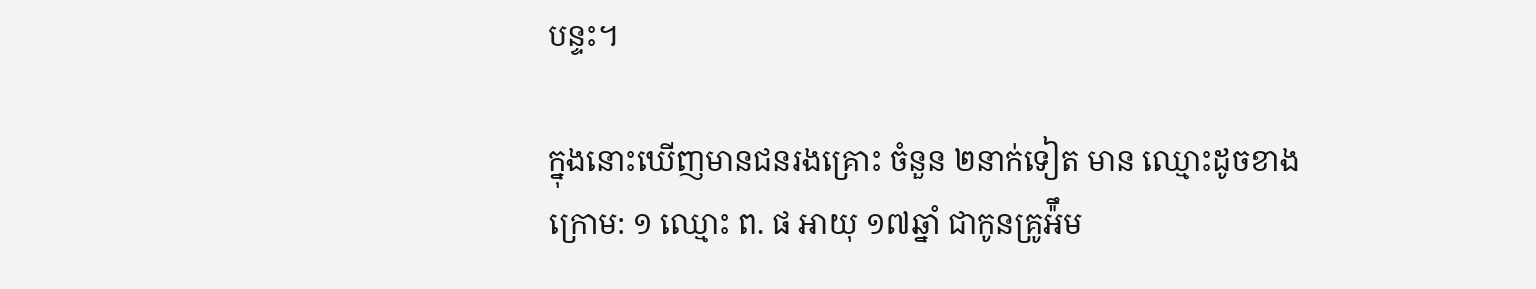បន្ទះ។

ក្នុងនោះឃើញមានជនរងគ្រោះ ចំនួន ២នាក់ទៀត មាន ឈ្មោះដូចខាងក្រោម: ១ ឈ្មោះ ព. ផ អាយុ ១៧ឆ្នាំ ជាកូនគ្រូអ៉ឹម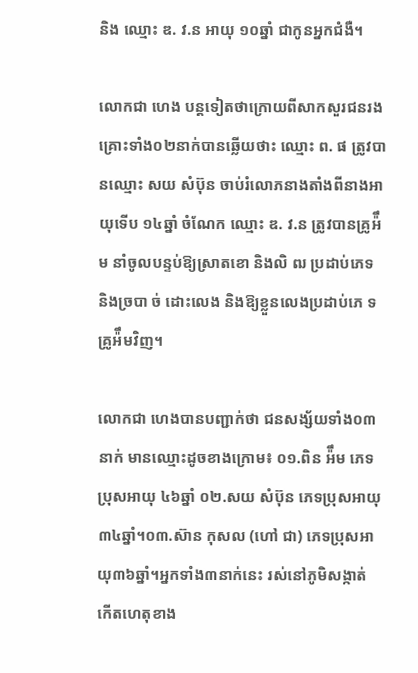និង ឈ្មោះ ឌ. វ.ន អាយុ ១០ឆ្នាំ ជាកូនអ្នកជំងឺ។

លោកជា ហេង បន្តទៀតថាក្រោយពីសាកសួរជនរងគ្រោះទាំង០២នាក់បានឆ្លើយថាះ ឈ្មោះ ព. ផ ត្រូវបានឈ្មោះ សយ សំប៊ុន ចាប់រំលោភនាងតាំងពីនាងអាយុទើប ១៤ឆ្នាំ ចំណែក ឈ្មោះ ឌ. វ.ន ត្រូវបានគ្រូអ៉ឹម នាំចូលបន្ទប់ឱ្យស្រាតខោ និងលិ ឍ ប្រដាប់ភេទ និងច្របា ច់ ដោះលេង និងឱ្យខ្លួនលេងប្រដាប់ភេ ទគ្រូអ៉ឹមវិញ។

លោកជា ហេងបានបញ្ជាក់ថា ជនសង្ស័យទាំង០៣នាក់ មានឈ្មោះដូចខាងក្រោម៖ ០១.ពិន អ៉ឹម ភេទប្រុសអាយុ ៤៦ឆ្នាំ ០២.សយ សំប៊ុន ភេទប្រុសអាយុ ៣៤ឆ្នាំ។០៣.ស៊ាន កុសល (ហៅ ជា) ភេទប្រុសអាយុ៣៦ឆ្នាំ។អ្នកទាំង៣នាក់នេះ រស់នៅភូមិសង្កាត់ កើតហេតុខាង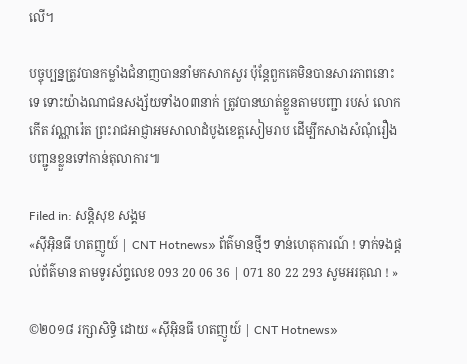លើ។

បច្ចុប្បន្នត្រូវបានកម្លាំងជំនាញបាននាំមកសាកសួរ ប៉ុន្តែពួកគេមិនបានសារភាពនោះទេ ទោះយ៉ាងណាជនសង្ស័យទាំង០៣នាក់ ត្រូវបានឃាត់ខ្លួនតាមបញ្ជា របស់ លោក កើត វណ្ណារ៉េត ព្រះរាជអាជ្ញាអមសាលាដំបូងខេត្តសៀមរាប ដើម្បីកសាងសំណុំរឿងបញ្ជូនខ្លួនទៅកាន់តុលាការ៕

Filed in: សន្តិសុខ សង្គម
«ស៊ីអ៊ិនធី ហតញូយ៍ | CNT Hotnews» ព័ត៌មានថ្មីៗ ទាន់ហេតុការណ៍ ! ទាក់ទងផ្តល់ព័ត៌មាន តាមទូរស័ព្ទលេខ 093 20 06 36 | 071 80 22 293 សូមអរគុណ ! »

©២០១៨ រក្សាសិទ្ធិ ដោយ «ស៊ីអ៊ិនធី ហតញូយ៍ | CNT Hotnews»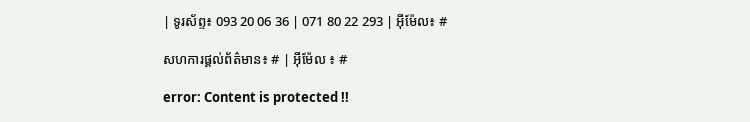| ទូរស័ព្ទ៖ 093 20 06 36 | 071 80 22 293 | អ៊ីម៉ែល៖ #

សហការផ្តល់ព័ត៌មាន៖ # | អ៊ីម៉ែល ៖ #

error: Content is protected !!